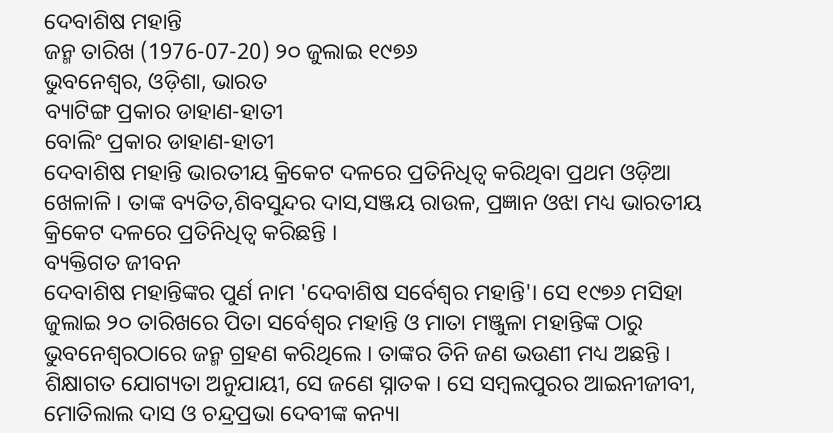ଦେବାଶିଷ ମହାନ୍ତି
ଜନ୍ମ ତାରିଖ (1976-07-20) ୨୦ ଜୁଲାଇ ୧୯୭୬
ଭୁବନେଶ୍ୱର, ଓଡ଼ିଶା, ଭାରତ
ବ୍ୟାଟିଙ୍ଗ ପ୍ରକାର ଡାହାଣ-ହାତୀ
ବୋଲିଂ ପ୍ରକାର ଡାହାଣ-ହାତୀ
ଦେବାଶିଷ ମହାନ୍ତି ଭାରତୀୟ କ୍ରିକେଟ ଦଳରେ ପ୍ରତିନିଧିତ୍ୱ କରିଥିବା ପ୍ରଥମ ଓଡ଼ିଆ ଖେଳାଳି । ତାଙ୍କ ବ୍ୟତିତ,ଶିବସୁନ୍ଦର ଦାସ,ସଞ୍ଜୟ ରାଉଳ, ପ୍ରଜ୍ଞାନ ଓଝା ମଧ୍ୟ ଭାରତୀୟ କ୍ରିକେଟ ଦଳରେ ପ୍ରତିନିଧିତ୍ୱ କରିଛନ୍ତି ।
ବ୍ୟକ୍ତିଗତ ଜୀବନ
ଦେବାଶିଷ ମହାନ୍ତିଙ୍କର ପୁର୍ଣ ନାମ 'ଦେବାଶିଷ ସର୍ବେଶ୍ୱର ମହାନ୍ତି'। ସେ ୧୯୭୬ ମସିହା ଜୁଲାଇ ୨୦ ତାରିଖରେ ପିତା ସର୍ବେଶ୍ୱର ମହାନ୍ତି ଓ ମାତା ମଞ୍ଜୁଳା ମହାନ୍ତିଙ୍କ ଠାରୁ ଭୁବନେଶ୍ୱରଠାରେ ଜନ୍ମ ଗ୍ରହଣ କରିଥିଲେ । ତାଙ୍କର ତିନି ଜଣ ଭଉଣୀ ମଧ୍ୟ ଅଛନ୍ତି । ଶିକ୍ଷାଗତ ଯୋଗ୍ୟତା ଅନୁଯାୟୀ, ସେ ଜଣେ ସ୍ନାତକ । ସେ ସମ୍ବଲପୁରର ଆଇନୀଜୀବୀ, ମୋତିଲାଲ ଦାସ ଓ ଚନ୍ଦ୍ରପ୍ରଭା ଦେବୀଙ୍କ କନ୍ୟା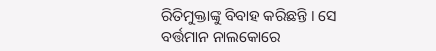ରିତିମୁକ୍ତାଙ୍କୁ ବିବାହ କରିଛନ୍ତି । ସେ ବର୍ତ୍ତମାନ ନାଲକୋରେ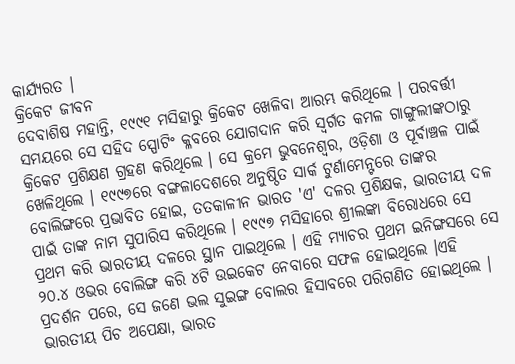କାର୍ଯ୍ୟରତ ।
କ୍ରିକେଟ ଜୀବନ
ଦେବାଶିଷ ମହାନ୍ତି, ୧୯୯୧ ମସିହାରୁ କ୍ରିକେଟ ଖେଳିବା ଆରମ୍ଭ କରିଥିଲେ । ପରବର୍ତ୍ତୀ ସମୟରେ ସେ ସହିଦ ସ୍ପୋଟିଂ କ୍ଳବରେ ଯୋଗଦାନ କରି ସ୍ୱର୍ଗତ କମଳ ଗାଙ୍ଗୁଲୀଙ୍କଠାରୁ କ୍ରିକେଟ ପ୍ରଶିକ୍ଷଣ ଗ୍ରହଣ କରିଥିଲେ । ସେ କ୍ରମେ ଭୁବନେଶ୍ୱର, ଓଡ଼ିଶା ଓ ପୂର୍ବାଞ୍ଚଳ ପାଇଁ ଖେଳିଥିଲେ । ୧୯୯୭ରେ ବଙ୍ଗଳାଦେଶରେ ଅନୁଷ୍ଠିତ ସାର୍କ ଟୁର୍ଣାମେନ୍ଟରେ ତାଙ୍କର ବୋଲିଙ୍ଗରେ ପ୍ରଭାବିତ ହୋଇ, ତତକାଳୀନ ଭାରତ 'ଏ' ଦଳର ପ୍ରଶିକ୍ଷକ, ଭାରତୀୟ ଦଳ ପାଇଁ ତାଙ୍କ ନାମ ସୁପାରିସ କରିଥିଲେ । ୧୯୯୭ ମସିହାରେ ଶ୍ରୀଲଙ୍କା ବିରୋଧରେ ସେ ପ୍ରଥମ କରି ଭାରତୀୟ ଦଳରେ ସ୍ଥାନ ପାଇଥିଲେ । ଏହି ମ୍ୟାଚର ପ୍ରଥମ ଇନିଙ୍ଗସରେ ସେ ୨୦.୪ ଓଭର ବୋଲିଙ୍ଗ କରି ୪ଟି ଉଇକେଟ ନେବାରେ ସଫଳ ହୋଇଥିଲେ ।ଏହି ପ୍ରଦର୍ଶନ ପରେ, ସେ ଜଣେ ଭଲ ସୁଇଙ୍ଗ ବୋଲର ହିସାବରେ ପରିଗଣିତ ହୋଇଥିଲେ । ଭାରତୀୟ ପିଚ ଅପେକ୍ଷା, ଭାରତ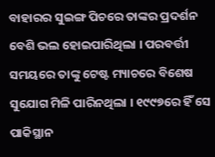ବାହାରର ସୁଇଙ୍ଗ ପିଚରେ ତାଙ୍କର ପ୍ରଦର୍ଶନ ବେଶି ଭଲ ହୋଇପାରିଥିଲା । ପରବର୍ତ୍ତୀ ସମୟରେ ତାଙ୍କୁ ଟେଷ୍ଟ ମ୍ୟାଚରେ ବିଶେଷ ସୁଯୋଗ ମିଳି ପାରିନଥିଲା । ୧୯୯୭ରେ ହିଁ ସେ ପାକିସ୍ଥାନ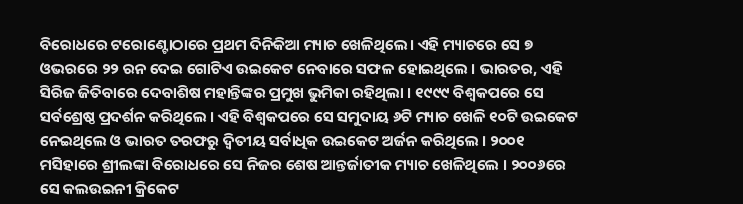ବିରୋଧରେ ଟରୋଣ୍ଟୋଠାରେ ପ୍ରଥମ ଦିନିକିଆ ମ୍ୟାଚ ଖେଳିଥିଲେ। ଏହି ମ୍ୟାଚରେ ସେ ୭ ଓଭରରେ ୨୨ ରନ ଦେଇ ଗୋଟିଏ ଉଇକେଟ ନେବାରେ ସଫଳ ହୋଇଥିଲେ । ଭାରତର, ଏହି ସିରିଜ ଜିତିବାରେ ଦେବାଶିଷ ମହାନ୍ତିଙ୍କର ପ୍ରମୁଖ ଭୁମିକା ରହିଥିଲା । ୧୯୯୯ ବିଶ୍ୱକପରେ ସେ ସର୍ବଶ୍ରେଷ୍ଠ ପ୍ରଦର୍ଶନ କରିଥିଲେ । ଏହି ବିଶ୍ୱକପରେ ସେ ସମୁଦାୟ ୬ଟି ମ୍ୟାଚ ଖେଳି ୧୦ଟି ଉଇକେଟ ନେଇଥିଲେ ଓ ଭାରତ ତରଫରୁ ଦ୍ୱିତୀୟ ସର୍ବାଧିକ ଉଇକେଟ ଅର୍ଜନ କରିଥିଲେ । ୨୦୦୧ ମସିହାରେ ଶ୍ରୀଲଙ୍କା ବିରୋଧରେ ସେ ନିଜର ଶେଷ ଆନ୍ତର୍ଜାତୀକ ମ୍ୟାଚ ଖେଳିଥିଲେ । ୨୦୦୬ରେ ସେ କଲଉଇନୀ କ୍ରିକେଟ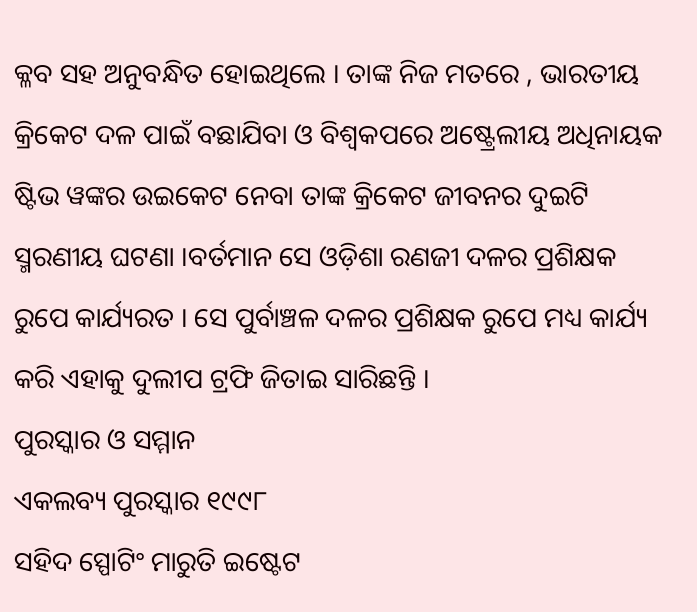କ୍ଳବ ସହ ଅନୁବନ୍ଧିତ ହୋଇଥିଲେ । ତାଙ୍କ ନିଜ ମତରେ , ଭାରତୀୟ କ୍ରିକେଟ ଦଳ ପାଇଁ ବଛାଯିବା ଓ ବିଶ୍ୱକପରେ ଅଷ୍ଟ୍ରେଲୀୟ ଅଧିନାୟକ ଷ୍ଟିଭ ୱଙ୍କର ଉଇକେଟ ନେବା ତାଙ୍କ କ୍ରିକେଟ ଜୀବନର ଦୁଇଟି ସ୍ମରଣୀୟ ଘଟଣା ।ବର୍ତମାନ ସେ ଓଡ଼ିଶା ରଣଜୀ ଦଳର ପ୍ରଶିକ୍ଷକ ରୁପେ କାର୍ଯ୍ୟରତ । ସେ ପୁର୍ବାଞ୍ଚଳ ଦଳର ପ୍ରଶିକ୍ଷକ ରୁପେ ମଧ୍ୟ କାର୍ଯ୍ୟ କରି ଏହାକୁ ଦୁଲୀପ ଟ୍ରଫି ଜିତାଇ ସାରିଛନ୍ତି ।
ପୁରସ୍କାର ଓ ସମ୍ମାନ
ଏକଲବ୍ୟ ପୁରସ୍କାର ୧୯୯୮
ସହିଦ ସ୍ପୋଟିଂ ମାରୁତି ଇଷ୍ଟେଟ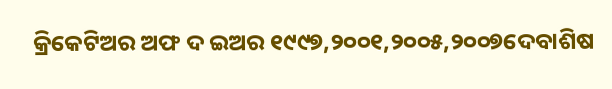କ୍ରିକେଟିଅର ଅଫ ଦ ଇଅର ୧୯୯୭,୨୦୦୧,୨୦୦୫,୨୦୦୭ଦେବାଶିଷ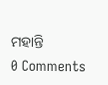ମହାନ୍ତି
0 Comments